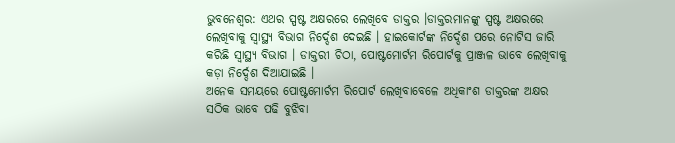ଭୁବନେଶ୍ବର: ଏଥର ସ୍ପଷ୍ଟ ଅକ୍ଷରରେ ଲେଖିବେ ଡାକ୍ତର ।ଡାକ୍ତରମାନଙ୍କୁ ସ୍ପଷ୍ଟ ଅକ୍ଷରରେ ଲେଖିବାକୁ ସ୍ବାସ୍ଥ୍ୟ ବିଭାଗ ନିର୍ଦ୍ଦେଶ ଦେଇଛି । ହାଇକୋର୍ଟଙ୍କ ନିର୍ଦ୍ଦେଶ ପରେ ନୋଟିସ ଜାରି କରିଛି ସ୍ୱାସ୍ଥ୍ୟ ବିଭାଗ । ଡାକ୍ତରୀ ଚିଠା, ପୋଷ୍ଟମୋର୍ଟମ ରିପୋର୍ଟକୁ ପ୍ରାଞ୍ଜଳ ଭାବେ ଲେଖିବାକୁ କଡ଼ା ନିର୍ଦ୍ଦେଶ ଦିଆଯାଇଛି ।
ଅନେକ ସମୟରେ ପୋଷ୍ଟମୋର୍ଟମ ରିପୋର୍ଟ ଲେଖିବାବେଳେ ଅଧିକାଂଶ ଡାକ୍ତରଙ୍କ ଅକ୍ଷର ସଠିକ ଭାବେ ପଢି ବୁଝିବା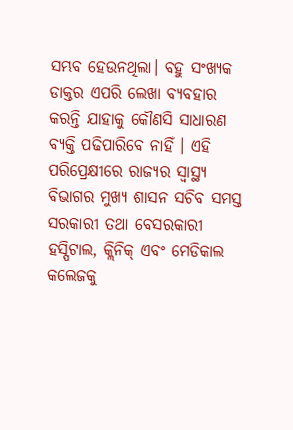ସମ୍ଭବ ହେଉନଥିଲା। ବହୁ ସଂଖ୍ୟକ ଡାକ୍ତର ଏପରି ଲେଖା ବ୍ୟବହାର କରନ୍ତି ଯାହାକୁ କୌଣସି ସାଧାରଣ ବ୍ୟକ୍ତି ପଢିପାରିବେ ନାହିଁ । ଏହି ପରିପ୍ରେକ୍ଷୀରେ ରାଜ୍ୟର ସ୍ୱାସ୍ଥ୍ୟ ବିଭାଗର ମୁଖ୍ୟ ଶାସନ ସଚିବ ସମସ୍ତ ସରକାରୀ ତଥା ବେସରକାରୀ ହସ୍ପିଟାଲ, କ୍ଲିନିକ୍ ଏବଂ ମେଡିକାଲ କଲେଜକୁ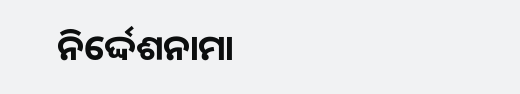ନିର୍ଦ୍ଦେଶନାମା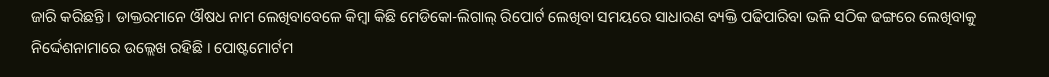ଜାରି କରିଛନ୍ତି । ଡାକ୍ତରମାନେ ଔଷଧ ନାମ ଲେଖିବାବେଳେ କିମ୍ବା କିଛି ମେଡିକୋ-ଲିଗାଲ୍ ରିପୋର୍ଟ ଲେଖିବା ସମୟରେ ସାଧାରଣ ବ୍ୟକ୍ତି ପଢିପାରିବା ଭଳି ସଠିକ ଢଙ୍ଗରେ ଲେଖିବାକୁ ନିର୍ଦ୍ଦେଶନାମାରେ ଉଲ୍ଲେଖ ରହିଛି । ପୋଷ୍ଟମୋର୍ଟମ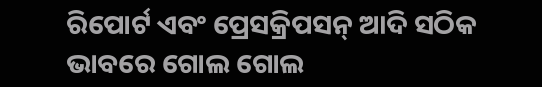ରିପୋର୍ଟ ଏବଂ ପ୍ରେସକ୍ରିପସନ୍ ଆଦି ସଠିକ ଭାବରେ ଗୋଲ ଗୋଲ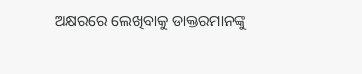ଅକ୍ଷରରେ ଲେଖିବାକୁ ଡାକ୍ତରମାନଙ୍କୁ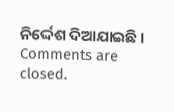ନିର୍ଦ୍ଦେଶ ଦିଆଯାଇଛି ।
Comments are closed.